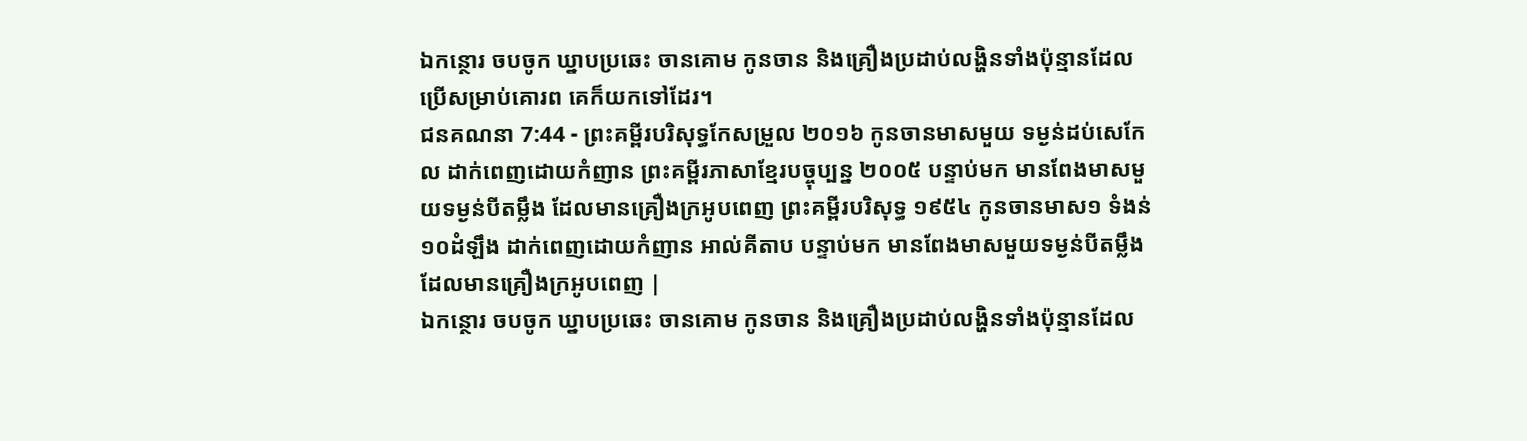ឯកន្ថោរ ចបចូក ឃ្នាបប្រឆេះ ចានគោម កូនចាន និងគ្រឿងប្រដាប់លង្ហិនទាំងប៉ុន្មានដែលប្រើសម្រាប់គោរព គេក៏យកទៅដែរ។
ជនគណនា 7:44 - ព្រះគម្ពីរបរិសុទ្ធកែសម្រួល ២០១៦ កូនចានមាសមួយ ទម្ងន់ដប់សេកែល ដាក់ពេញដោយកំញាន ព្រះគម្ពីរភាសាខ្មែរបច្ចុប្បន្ន ២០០៥ បន្ទាប់មក មានពែងមាសមួយទម្ងន់បីតម្លឹង ដែលមានគ្រឿងក្រអូបពេញ ព្រះគម្ពីរបរិសុទ្ធ ១៩៥៤ កូនចានមាស១ ទំងន់១០ដំឡឹង ដាក់ពេញដោយកំញាន អាល់គីតាប បន្ទាប់មក មានពែងមាសមួយទម្ងន់បីតម្លឹង ដែលមានគ្រឿងក្រអូបពេញ |
ឯកន្ថោរ ចបចូក ឃ្នាបប្រឆេះ ចានគោម កូនចាន និងគ្រឿងប្រដាប់លង្ហិនទាំងប៉ុន្មានដែល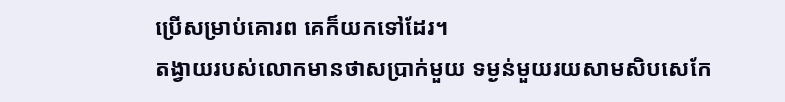ប្រើសម្រាប់គោរព គេក៏យកទៅដែរ។
តង្វាយរបស់លោកមានថាសប្រាក់មួយ ទម្ងន់មួយរយសាមសិបសេកែ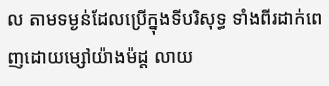ល តាមទម្ងន់ដែលប្រើក្នុងទីបរិសុទ្ធ ទាំងពីរដាក់ពេញដោយម្សៅយ៉ាងម៉ដ្ត លាយ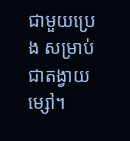ជាមួយប្រេង សម្រាប់ជាតង្វាយម្សៅ។